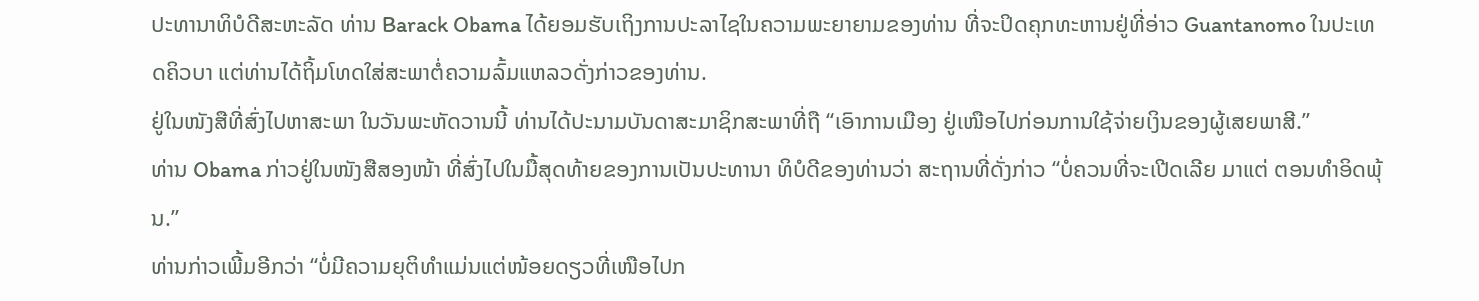ປະທານາທິບໍດີສະຫະລັດ ທ່ານ Barack Obama ໄດ້ຍອມຮັບເຖິງການປະລາໄຊໃນຄວາມພະຍາຍາມຂອງທ່ານ ທີ່ຈະປິດຄຸກທະຫານຢູ່ທີ່ອ່າວ Guantanomo ໃນປະເທດຄິວບາ ແຕ່ທ່ານໄດ້ຖິ້ມໂທດໃສ່ສະພາຕໍ່ຄວາມລົ້ມແຫລວດັ່ງກ່າວຂອງທ່ານ.
ຢູ່ໃນໜັງສືທີ່ສົ່ງໄປຫາສະພາ ໃນວັນພະຫັດວານນີ້ ທ່ານໄດ້ປະນາມບັນດາສະມາຊິກສະພາທີ່ຖື “ເອົາການເມືອງ ຢູ່ເໜືອໄປກ່ອນການໃຊ້ຈ່າຍເງິນຂອງຜູ້ເສຍພາສີ.”
ທ່ານ Obama ກ່າວຢູ່ໃນໜັງສືສອງໜ້າ ທີ່ສົ່ງໄປໃນມື້ສຸດທ້າຍຂອງການເປັນປະທານາ ທິບໍດີຂອງທ່ານວ່າ ສະຖານທີ່ດັ່ງກ່າວ “ບໍ່ຄວນທີ່ຈະເປີດເລີຍ ມາແຕ່ ຕອນທຳອິດພຸ້ນ.”
ທ່ານກ່າວເພີ້ມອີກວ່າ “ບໍ່ມີຄວາມຍຸຕິທຳແມ່ນແຕ່ໜ້ອຍດຽວທີ່ເໜືອໄປກ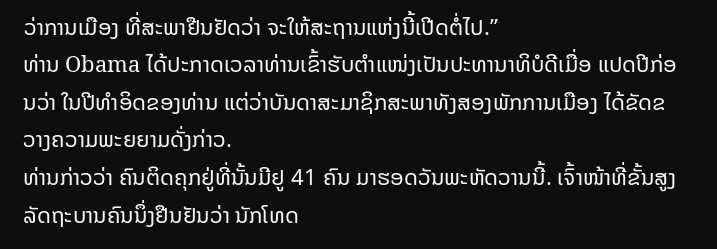ວ່າການເມືອງ ທີ່ສະພາຢືນຢັດວ່າ ຈະໃຫ້ສະຖານແຫ່ງນີ້ເປີດຕໍ່ໄປ.”
ທ່ານ Obama ໄດ້ປະກາດເວລາທ່ານເຂົ້າຮັບຕຳແໜ່ງເປັນປະທານາທິບໍດີເມື່ອ ແປດປີກ່ອນວ່າ ໃນປີທຳອິດຂອງທ່ານ ແຕ່ວ່າບັນດາສະມາຊິກສະພາທັງສອງພັກການເມືອງ ໄດ້ຂັດຂວາງຄວາມພະຍຍາມດັ່ງກ່າວ.
ທ່ານກ່າວວ່າ ຄົນຕິດຄຸກຢູ່ທີ່ນັ້ນມີຢູ 41 ຄົນ ມາຮອດວັນພະຫັດວານນີ້. ເຈົ້າໜ້າທີ່ຂັ້ນສູງ ລັດຖະບານຄົນນຶ່ງຢືນຢັນວ່າ ນັກໂທດ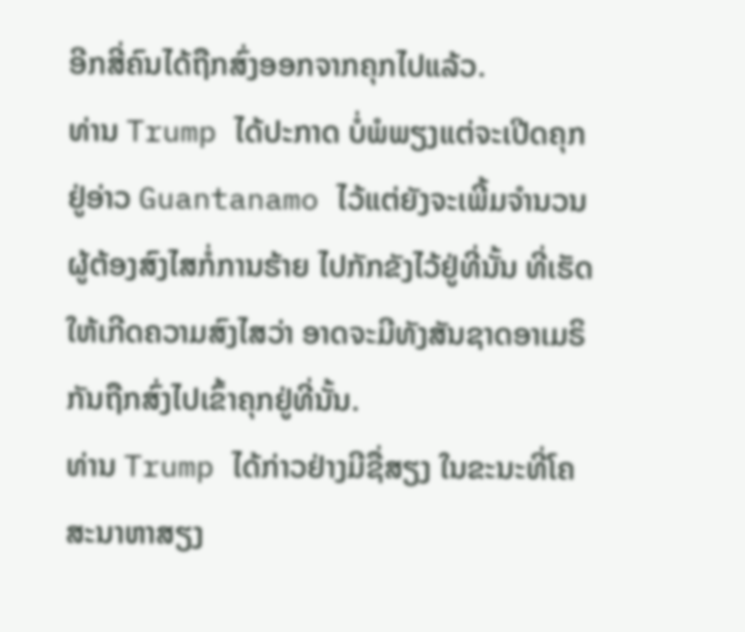ອີກສີ່ຄົນໄດ້ຖືກສົ່ງອອກຈາກຄຸກໄປແລ້ວ.
ທ່ານ Trump ໄດ້ປະກາດ ບໍ່ພໍພຽງແຕ່ຈະເປີດຄຸກຢູ່ອ່າວ Guantanamo ໄວ້ແຕ່ຍັງຈະເພີ້ມຈຳນວນຜູ້ຕ້ອງສົງໄສກໍ່ການຮ້າຍ ໄປກັກຂັງໄວ້ຢູ່ທີ່ນັ້ນ ທີ່ເຮັດໃຫ້ເກີດຄວາມສົງໄສວ່າ ອາດຈະມີທັງສັນຊາດອາເມຣິກັນຖືກສົ່ງໄປເຂົ້າຄຸກຢູ່ທີ່ນັ້ນ.
ທ່ານ Trump ໄດ້ກ່າວຢ່າງມີຊື່ສຽງ ໃນຂະນະທີ່ໂຄສະນາຫາສຽງ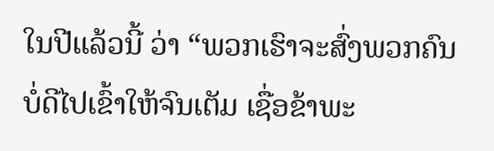ໃນປີແລ້ວນີ້ ວ່າ “ພວກເຮົາຈະສົ່ງພວກຄົນບໍ່ດີໄປເຂົ້າໃຫ້ຈົນເຕັມ ເຊື່ອຂ້າພະ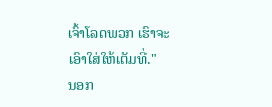ເຈົ້າໂລດພວກ ເຮົາຈະເອົາໃສ່ໃຫ້ເຕັມທີ່."
ນອກ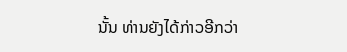ນັ້ນ ທ່ານຍັງໄດ້ກ່າວອີກວ່າ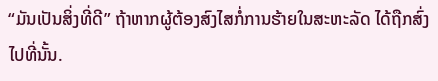“ມັນເປັນສິ່ງທີ່ດີ” ຖ້າຫາກຜູ້ຕ້ອງສົງໄສກໍ່ການຮ້າຍໃນສະຫະລັດ ໄດ້ຖືກສົ່ງໄປທີ່ນັ້ນ.